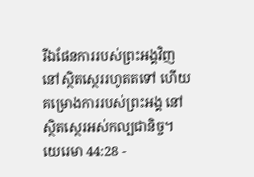រីឯផែនការរបស់ព្រះអង្គវិញ នៅស្ថិតស្ថេររហូតតទៅ ហើយគម្រោងការរបស់ព្រះអង្គ នៅស្ថិតស្ថេរអស់កល្បជានិច្ច។
យេរេមា 44:28 -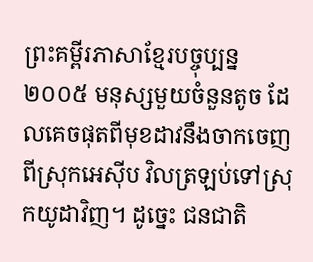ព្រះគម្ពីរភាសាខ្មែរបច្ចុប្បន្ន ២០០៥ មនុស្សមួយចំនួនតូច ដែលគេចផុតពីមុខដាវនឹងចាកចេញពីស្រុកអេស៊ីប វិលត្រឡប់ទៅស្រុកយូដាវិញ។ ដូច្នេះ ជនជាតិ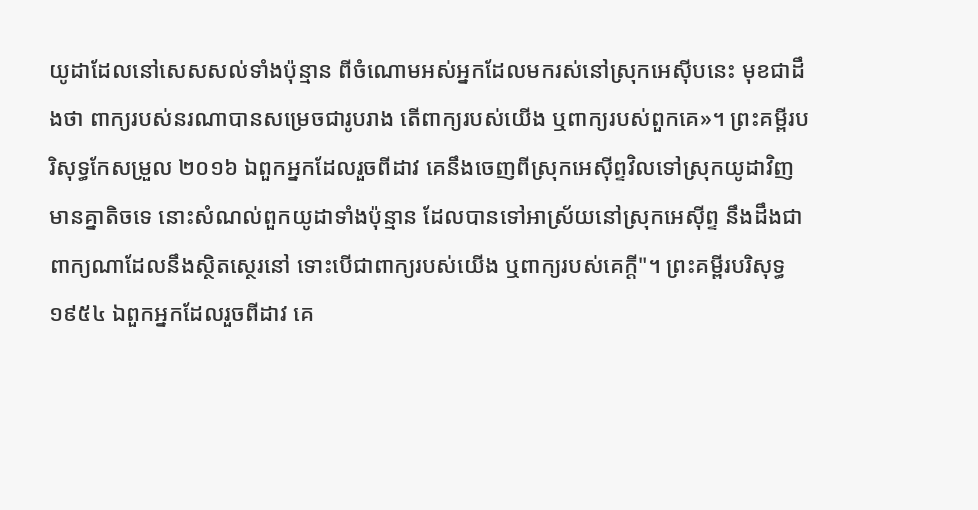យូដាដែលនៅសេសសល់ទាំងប៉ុន្មាន ពីចំណោមអស់អ្នកដែលមករស់នៅស្រុកអេស៊ីបនេះ មុខជាដឹងថា ពាក្យរបស់នរណាបានសម្រេចជារូបរាង តើពាក្យរបស់យើង ឬពាក្យរបស់ពួកគេ»។ ព្រះគម្ពីរបរិសុទ្ធកែសម្រួល ២០១៦ ឯពួកអ្នកដែលរួចពីដាវ គេនឹងចេញពីស្រុកអេស៊ីព្ទវិលទៅស្រុកយូដាវិញ មានគ្នាតិចទេ នោះសំណល់ពួកយូដាទាំងប៉ុន្មាន ដែលបានទៅអាស្រ័យនៅស្រុកអេស៊ីព្ទ នឹងដឹងជាពាក្យណាដែលនឹងស្ថិតស្ថេរនៅ ទោះបើជាពាក្យរបស់យើង ឬពាក្យរបស់គេក្ដី"។ ព្រះគម្ពីរបរិសុទ្ធ ១៩៥៤ ឯពួកអ្នកដែលរួចពីដាវ គេ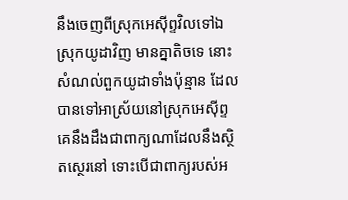នឹងចេញពីស្រុកអេស៊ីព្ទវិលទៅឯស្រុកយូដាវិញ មានគ្នាតិចទេ នោះសំណល់ពួកយូដាទាំងប៉ុន្មាន ដែលបានទៅអាស្រ័យនៅស្រុកអេស៊ីព្ទ គេនឹងដឹងជាពាក្យណាដែលនឹងស្ថិតស្ថេរនៅ ទោះបើជាពាក្យរបស់អ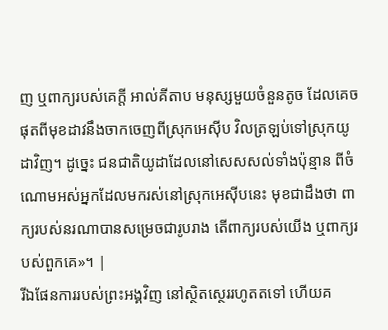ញ ឬពាក្យរបស់គេក្តី អាល់គីតាប មនុស្សមួយចំនួនតូច ដែលគេចផុតពីមុខដាវនឹងចាកចេញពីស្រុកអេស៊ីប វិលត្រឡប់ទៅស្រុកយូដាវិញ។ ដូច្នេះ ជនជាតិយូដាដែលនៅសេសសល់ទាំងប៉ុន្មាន ពីចំណោមអស់អ្នកដែលមករស់នៅស្រុកអេស៊ីបនេះ មុខជាដឹងថា ពាក្យរបស់នរណាបានសម្រេចជារូបរាង តើពាក្យរបស់យើង ឬពាក្យរបស់ពួកគេ»។ |
រីឯផែនការរបស់ព្រះអង្គវិញ នៅស្ថិតស្ថេររហូតតទៅ ហើយគ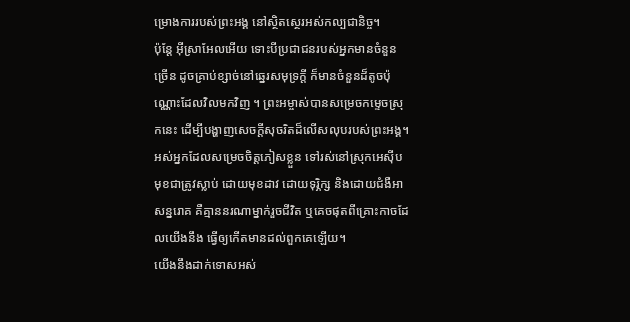ម្រោងការរបស់ព្រះអង្គ នៅស្ថិតស្ថេរអស់កល្បជានិច្ច។
ប៉ុន្តែ អ៊ីស្រាអែលអើយ ទោះបីប្រជាជនរបស់អ្នកមានចំនួនច្រើន ដូចគ្រាប់ខ្សាច់នៅឆ្នេរសមុទ្រក្ដី ក៏មានចំនួនដ៏តូចប៉ុណ្ណោះដែលវិលមកវិញ ។ ព្រះអម្ចាស់បានសម្រេចកម្ទេចស្រុកនេះ ដើម្បីបង្ហាញសេចក្ដីសុចរិតដ៏លើសលុបរបស់ព្រះអង្គ។
អស់អ្នកដែលសម្រេចចិត្តភៀសខ្លួន ទៅរស់នៅស្រុកអេស៊ីប មុខជាត្រូវស្លាប់ ដោយមុខដាវ ដោយទុរ្ភិក្ស និងដោយជំងឺអាសន្នរោគ គឺគ្មាននរណាម្នាក់រួចជីវិត ឬគេចផុតពីគ្រោះកាចដែលយើងនឹង ធ្វើឲ្យកើតមានដល់ពួកគេឡើយ។
យើងនឹងដាក់ទោសអស់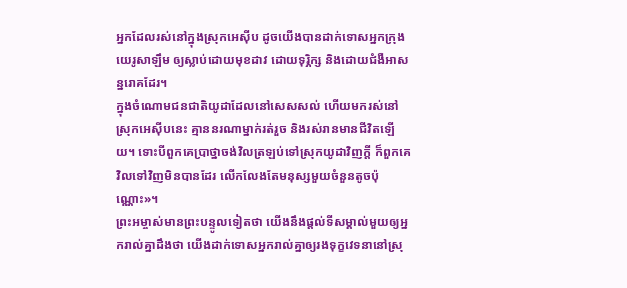អ្នកដែលរស់នៅក្នុងស្រុកអេស៊ីប ដូចយើងបានដាក់ទោសអ្នកក្រុងយេរូសាឡឹម ឲ្យស្លាប់ដោយមុខដាវ ដោយទុរ្ភិក្ស និងដោយជំងឺអាសន្នរោគដែរ។
ក្នុងចំណោមជនជាតិយូដាដែលនៅសេសសល់ ហើយមករស់នៅស្រុកអេស៊ីបនេះ គ្មាននរណាម្នាក់រត់រួច និងរស់រានមានជីវិតឡើយ។ ទោះបីពួកគេប្រាថ្នាចង់វិលត្រឡប់ទៅស្រុកយូដាវិញក្ដី ក៏ពួកគេវិលទៅវិញមិនបានដែរ លើកលែងតែមនុស្សមួយចំនួនតូចប៉ុណ្ណោះ»។
ព្រះអម្ចាស់មានព្រះបន្ទូលទៀតថា យើងនឹងផ្ដល់ទីសម្គាល់មួយឲ្យអ្នករាល់គ្នាដឹងថា យើងដាក់ទោសអ្នករាល់គ្នាឲ្យរងទុក្ខវេទនានៅស្រុ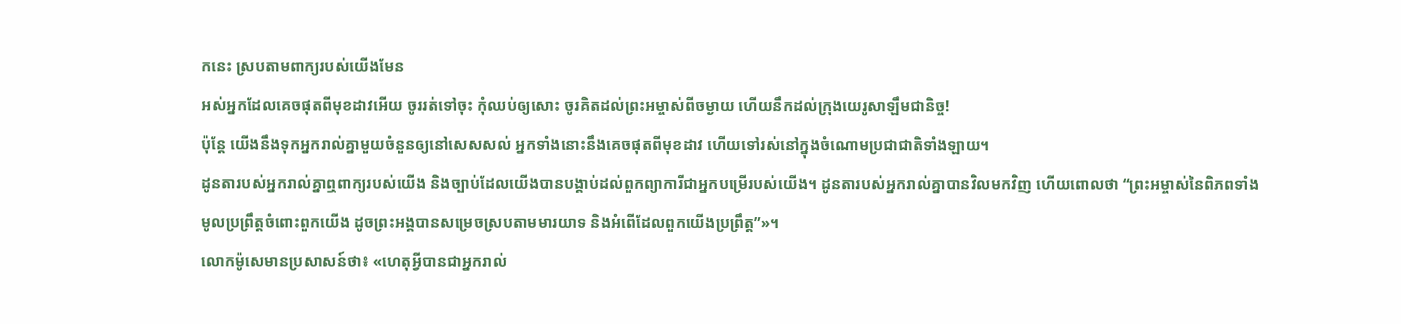កនេះ ស្របតាមពាក្យរបស់យើងមែន
អស់អ្នកដែលគេចផុតពីមុខដាវអើយ ចូររត់ទៅចុះ កុំឈប់ឲ្យសោះ ចូរគិតដល់ព្រះអម្ចាស់ពីចម្ងាយ ហើយនឹកដល់ក្រុងយេរូសាឡឹមជានិច្ច!
ប៉ុន្តែ យើងនឹងទុកអ្នករាល់គ្នាមួយចំនួនឲ្យនៅសេសសល់ អ្នកទាំងនោះនឹងគេចផុតពីមុខដាវ ហើយទៅរស់នៅក្នុងចំណោមប្រជាជាតិទាំងឡាយ។
ដូនតារបស់អ្នករាល់គ្នាឮពាក្យរបស់យើង និងច្បាប់ដែលយើងបានបង្គាប់ដល់ពួកព្យាការីជាអ្នកបម្រើរបស់យើង។ ដូនតារបស់អ្នករាល់គ្នាបានវិលមកវិញ ហើយពោលថា “ព្រះអម្ចាស់នៃពិភពទាំងមូលប្រព្រឹត្តចំពោះពួកយើង ដូចព្រះអង្គបានសម្រេចស្របតាមមារយាទ និងអំពើដែលពួកយើងប្រព្រឹត្ត”»។
លោកម៉ូសេមានប្រសាសន៍ថា៖ «ហេតុអ្វីបានជាអ្នករាល់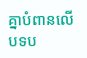គ្នាបំពានលើបទប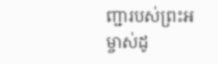ញ្ជារបស់ព្រះអម្ចាស់ដូ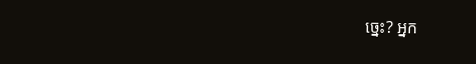ច្នេះ? អ្នក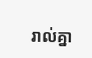រាល់គ្នា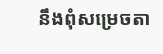នឹងពុំសម្រេចតា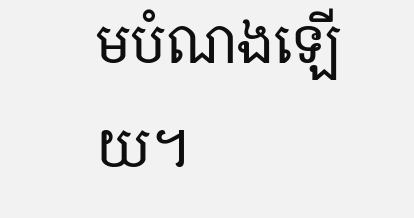មបំណងឡើយ។